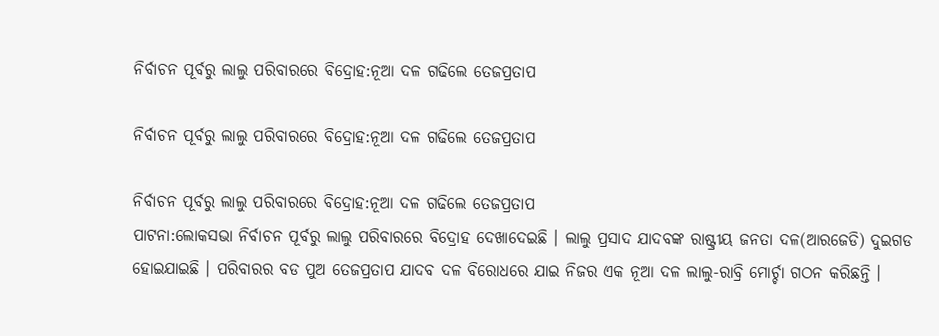ନିର୍ବାଚନ ପୂର୍ବରୁ ଲାଲୁ ପରିବାରରେ ବିଦ୍ରୋହ:ନୂଆ ଦଳ ଗଢିଲେ ତେଜପ୍ରତାପ

ନିର୍ବାଚନ ପୂର୍ବରୁ ଲାଲୁ ପରିବାରରେ ବିଦ୍ରୋହ:ନୂଆ ଦଳ ଗଢିଲେ ତେଜପ୍ରତାପ

ନିର୍ବାଚନ ପୂର୍ବରୁ ଲାଲୁ ପରିବାରରେ ବିଦ୍ରୋହ:ନୂଆ ଦଳ ଗଢିଲେ ତେଜପ୍ରତାପ
ପାଟନା:ଲୋକସଭା ନିର୍ବାଚନ ପୂର୍ବରୁ ଲାଲୁ ପରିବାରରେ ବିଦ୍ରୋହ ଦେଖାଦେଇଛି । ଲାଲୁ ପ୍ରସାଦ ଯାଦବଙ୍କ ରାଷ୍ଟ୍ରୀୟ ଜନତା ଦଳ(ଆରଜେଡି) ଦୁଇଗଡ ହୋଇଯାଇଛି । ପରିବାରର ବଡ ପୁଅ ତେଜପ୍ରତାପ ଯାଦବ ଦଳ ବିରୋଧରେ ଯାଇ ନିଜର ଏକ ନୂଆ ଦଳ ଲାଲୁ-ରାବ୍ରି ମୋର୍ଚ୍ଚା ଗଠନ କରିଛନ୍ତି ।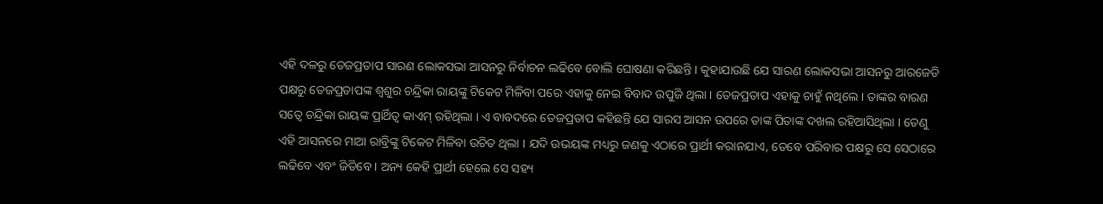ଏହି ଦଳରୁ ତେଜପ୍ରତାପ ସାରଣ ଲୋକସଭା ଆସନରୁ ନିର୍ବାଚନ ଲଢିବେ ବୋଲି ଘୋଷଣା କରିଛନ୍ତି । କୁହାଯାଉଛି ଯେ ସାରଣ ଲୋକସଭା ଆସନରୁ ଆରଜେଡି ପକ୍ଷରୁ ତେଜପ୍ରତାପଙ୍କ ଶ୍ୱଶୁର ଚନ୍ଦ୍ରିକା ରାୟଙ୍କୁ ଟିକେଟ ମିଳିବା ପରେ ଏହାକୁ ନେଇ ବିବାଦ ଉପୁଜି ଥିଲା । ତେଜପ୍ରତାପ ଏହାକୁ ଚାହୁଁ ନଥିଲେ । ତାଙ୍କର ବାରଣ ସତ୍ୱେ ଚନ୍ଦ୍ରିକା ରାୟଙ୍କ ପ୍ରାର୍ଥିତ୍ୱ କାଏମ୍ ରହିଥିଲା । ଏ ବାବଦରେ ତେଜପ୍ରତାପ କହିଛନ୍ତି ଯେ ସାରସ ଆସନ ଉପରେ ତାଙ୍କ ପିତାଙ୍କ ଦଖଲ ରହିଆସିଥିଲା । ତେଣୁ ଏହି ଆସନରେ ମାଆ ରାବ୍ରିଙ୍କୁ ଟିକେଟ ମିଳିବା ଉଚିତ ଥିଲା । ଯଦି ଉଭୟଙ୍କ ମଧ୍ୟରୁ ଜଣକୁ ଏଠାରେ ପ୍ରାର୍ଥୀ କରାନଯାଏ, ତେବେ ପରିବାର ପକ୍ଷରୁ ସେ ସେଠାରେ ଲଢିବେ ଏବଂ ଜିତିବେ । ଅନ୍ୟ କେହି ପ୍ରାର୍ଥୀ ହେଲେ ସେ ସହ୍ୟ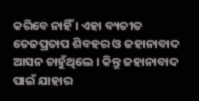କରିବେ ନାହିଁ । ଏହା ବ୍ୟତୀତ ତେଜପ୍ରତାପ ଶିବହର ଓ ଜହାନାବାଦ ଆସନ ଚାହୁଁଥିଲେ । କିନ୍ତୁ ଜହାନାବାଦ ପାଇଁ ଯାହାର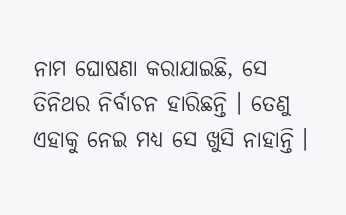ନାମ ଘୋଷଣା କରାଯାଇଛି, ସେ ତିନିଥର ନିର୍ବାଚନ ହାରିଛନ୍ତି । ତେଣୁ ଏହାକୁ ନେଇ ମଧ୍ୟ ସେ ଖୁସି ନାହାନ୍ତି ।